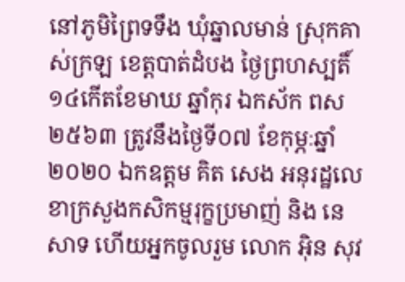នៅភូមិព្រៃទទឹង ឃុំឆ្នាលមាន់ ស្រុកគាស់ក្រឡ ខេត្តបាត់ដំបង ថ្ងៃព្រហស្បតិ៍១៤កើតខែមាឃ ឆ្នាំកុរ ឯកស័ក ពស២៥៦៣ ត្រូវនឹងថ្ងៃទី០៧ ខែកុម្ភៈឆ្នាំ២០២០ ឯកឧត្តម គិត សេង អនុរដ្ឋលេខាក្រសួងកសិកម្មរុក្ខប្រមាញ់ និង នេសាទ ហើយអ្នកចូលរួម លោក អ៊ិន សុវ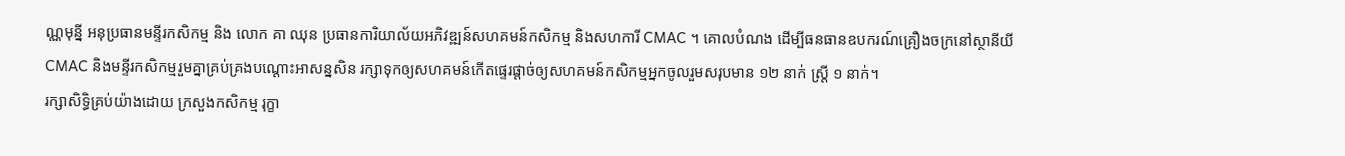ណ្ណមុន្នី អនុប្រធានមន្ទីរកសិកម្ម និង លោក គា ឈុន ប្រធានការិយាល័យអភិវឌ្ឍន៍សហគមន៍កសិកម្ម និងសហការី CMAC ។ គោលបំណង ដើម្បីធនធានឧបករណ៍គ្រឿងចក្រនៅស្ថានីយី CMAC និងមន្ទីរកសិកម្មរួមគ្នាគ្រប់គ្រងបណ្តោះអាសន្នសិន រក្សាទុកឲ្យសហគមន៍កើតផ្ទេរផ្តាច់ឲ្យសហគមន៍កសិកម្មអ្នកចូលរួមសរុបមាន ១២ នាក់ ស្រ្តី ១ នាក់។
រក្សាសិទិ្ធគ្រប់យ៉ាងដោយ ក្រសួងកសិកម្ម រុក្ខា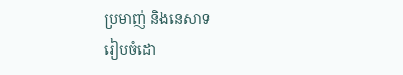ប្រមាញ់ និងនេសាទ
រៀបចំដោ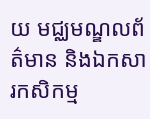យ មជ្ឈមណ្ឌលព័ត៌មាន និងឯកសារកសិកម្ម